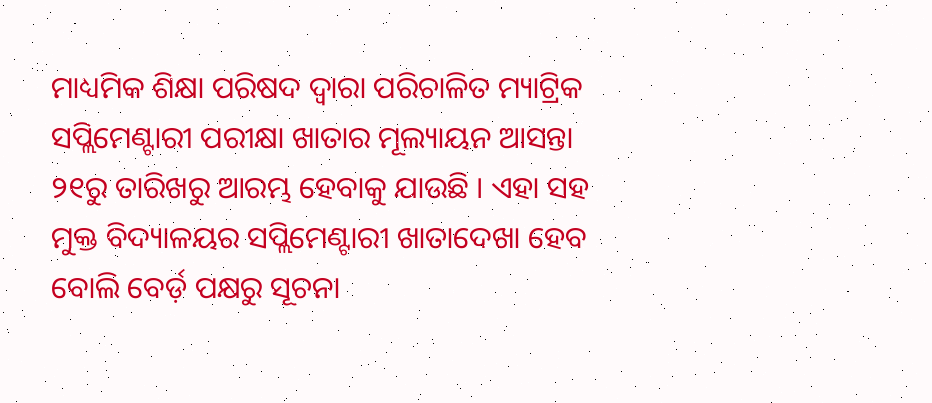ମାଧ୍ୟମିକ ଶିକ୍ଷା ପରିଷଦ ଦ୍ୱାରା ପରିଚାଳିତ ମ୍ୟାଟ୍ରିକ ସପ୍ଲିମେଣ୍ଟାରୀ ପରୀକ୍ଷା ଖାତାର ମୂଲ୍ୟାୟନ ଆସନ୍ତା ୨୧ରୁ ତାରିଖରୁ ଆରମ୍ଭ ହେବାକୁ ଯାଉଛି । ଏହା ସହ ମୁକ୍ତ ବିଦ୍ୟାଳୟର ସପ୍ଲିମେଣ୍ଟାରୀ ଖାତାଦେଖା ହେବ ବୋଲି ବେର୍ଡ଼ ପକ୍ଷରୁ ସୂଚନା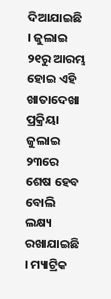ଦିଆଯାଇଛି । ଜୁଲାଇ ୨୧ରୁ ଆରମ୍ଭ ହୋଇ ଏହି ଖାତାଦେଖା ପ୍ରକ୍ରିୟା ଜୁଲାଇ ୨୩ରେ ଶେଷ ହେବ ବୋଲି ଲକ୍ଷ୍ୟ ରଖାଯାଇଛି । ମ୍ୟାଟ୍ରିକ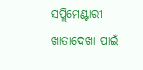ସପ୍ଲିମେଣ୍ଟାରୀ ଖାତାଦେଖା ପାଇଁ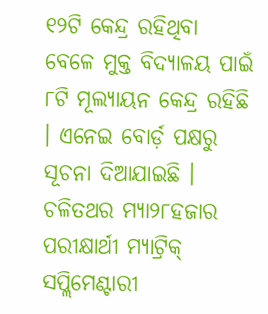୧୨ଟି କେନ୍ଦ୍ର ରହିଥିବା ବେଳେ ମୁକ୍ତ ବିଦ୍ୟାଳୟ ପାଇଁ ୮ଟି ମୂଲ୍ୟାୟନ କେନ୍ଦ୍ର ରହିଛି । ଏନେଇ ବୋର୍ଡ଼ ପକ୍ଷରୁ ସୂଚନା ଦିଆଯାଇଛି । ଚଳିତଥର ମ୍ୟା୨୮ହଜାର ପରୀକ୍ଷାର୍ଥୀ ମ୍ୟାଟ୍ରିକ୍ ସପ୍ଲିମେଣ୍ଟାରୀ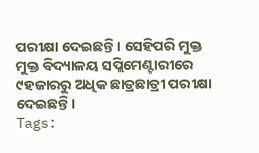ପରୀକ୍ଷା ଦେଇଛନ୍ତି । ସେହିପରି ମୁକ୍ତ ମୁକ୍ତ ବିଦ୍ୟାଳୟ ସପ୍ଲିମେଣ୍ଟାରୀରେ ୯ହଜାରରୁ ଅଧିକ ଛାତ୍ରଛାତ୍ରୀ ପରୀକ୍ଷା ଦେଇଛନ୍ତି ।
Tags: